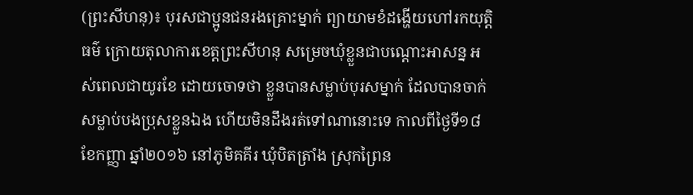(ព្រះសីហនុ)៖ បុរសជាប្អូនជនរងគ្រោះម្នាក់ ព្យាយាមខំដង្ហើយហៅរកយុត្តិធម៌ ក្រោយតុលាការខេត្តព្រះសីហនុ សម្រេចឃុំខ្លួនជាបណ្ដោះអាសន្ន អស់ពេលជាយូរខែ ដោយចោទថា ខ្លួនបានសម្លាប់បុរសម្នាក់ ដែលបានចាក់សម្លាប់បងប្រុសខ្លួនឯង ហើយមិនដឹងរត់ទៅណានោះទេ កាលពីថ្ងៃទី១៨ ខែកញ្ញា ឆ្នាំ២០១៦ នៅភូមិគគីរ ឃុំបិតត្រាំង ស្រុកព្រៃន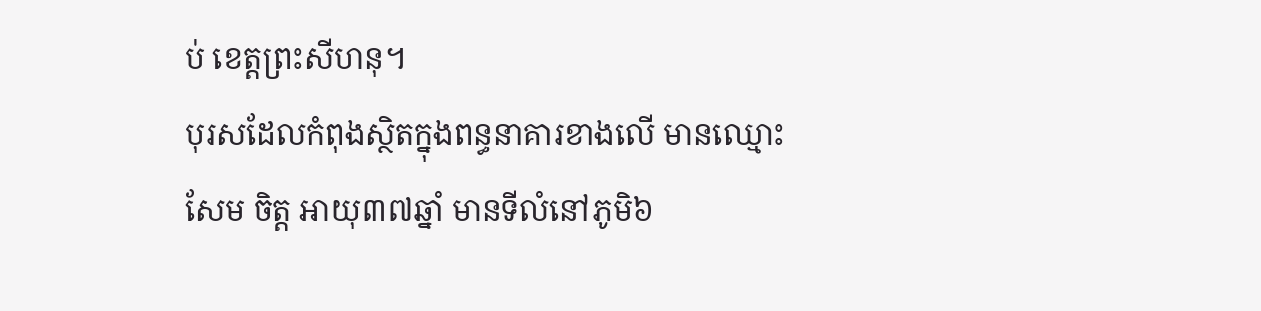ប់ ខេត្តព្រះសីហនុ។
បុរសដែលកំពុងស្ថិតក្នុងពន្ធនាគារខាងលើ មានឈ្មោះ សែម ចិត្ត អាយុ៣៧ឆ្នាំ មានទីលំនៅភូមិ៦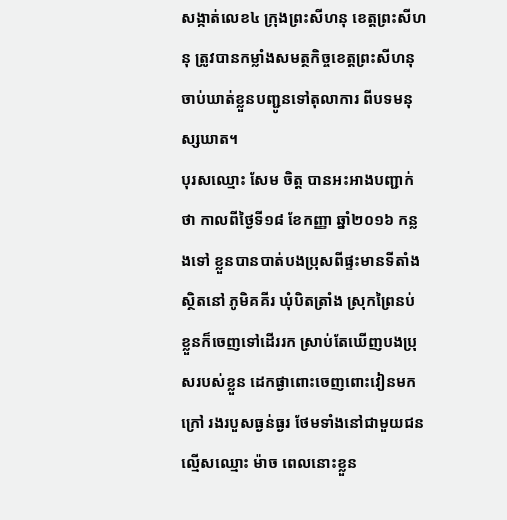សង្កាត់លេខ៤ ក្រុងព្រះសីហនុ ខេត្តព្រះសីហនុ ត្រូវបានកម្លាំងសមត្ថកិច្ចខេត្តព្រះសីហនុ ចាប់ឃាត់ខ្លួនបញ្ជូនទៅតុលាការ ពីបទមនុស្សឃាត។
បុរសឈ្មោះ សែម ចិត្ត បានអះអាងបញ្ជាក់ថា កាលពីថ្ងៃទី១៨ ខែកញ្ញា ឆ្នាំ២០១៦ កន្លងទៅ ខ្លួនបានបាត់បងប្រុសពីផ្ទះមានទីតាំងស្ថិតនៅ ភូមិគគីរ ឃុំបិតត្រាំង ស្រុកព្រៃនប់ ខ្លួនក៏ចេញទៅដើររក ស្រាប់តែឃើញបងប្រុសរបស់ខ្លួន ដេកផ្ងាពោះចេញពោះវៀនមកក្រៅ រងរបួសធ្ងន់ធ្ងរ ថែមទាំងនៅជាមួយជនល្មើសឈ្មោះ ម៉ាច ពេលនោះខ្លួន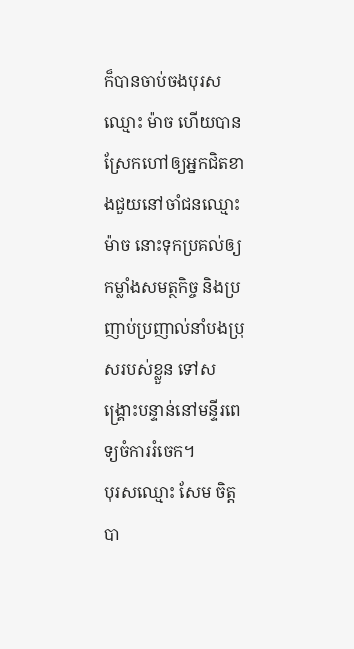ក៏បានចាប់ចងបុរសឈ្មោះ ម៉ាច ហើយបានស្រែកហៅឲ្យអ្នកជិតខាងជួយនៅចាំជនឈ្មោះ ម៉ាច នោះទុកប្រគល់ឲ្យកម្លាំងសមត្ថកិច្ច និងប្រញាប់ប្រញាល់នាំបងប្រុសរបស់ខ្លួន ទៅសង្គ្រោះបន្ទាន់នៅមន្ទីរពេទ្យចំការរំចេក។
បុរសឈ្មោះ សែម ចិត្ត បា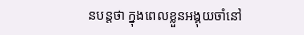នបន្តថា ក្នុងពេលខ្លួនអង្គុយចាំនៅ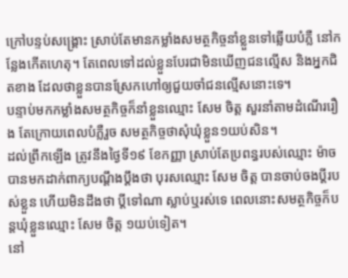ក្រៅបន្ទប់សង្គ្រោះ ស្រាប់តែមានកម្លាំងសមត្ថកិច្ចនាំខ្លួនទៅឆ្លើយបំភ្លឺ នៅកន្លែងកើតហេតុ។ តែពេលទៅដល់ខ្លួនបែរជាមិនឃើញជនល្មើស និងអ្នកជិតខាង ដែលថាខ្លួនបានស្រែកហៅឲ្យជួយចាំជនល្មើសនោះទេ។
បន្ទាប់មកកម្លាំងសមត្ថកិច្ចក៏នាំខ្លួនឈ្មោះ សែម ចិត្ត សួរនាំតាមដំណើររឿង តែក្រោយពេលបំភ្លឺរួច សមត្ថកិច្ចថាសុំឃុំខ្លួន១យប់សិន។
ដល់ព្រឹកឡើង ត្រូវនឹងថ្ងៃទី១៩ ខែកញ្ញា ស្រាប់តែប្រពន្ធរបស់ឈ្មោះ ម៉ាច បានមកដាក់ពាក្យបណ្ដឹងប្ដឹងថា បុរសឈ្មោះ សែម ចិត្ត បានចាប់ចងប្ដីរបស់ខ្លួន ហើយមិនដឹងថា ប្តីទៅណា ស្លាប់ឬរស់ទេ ពេលនោះសមត្ថកិច្ចក៏បន្តឃុំខ្លួនឈ្មោះ សែម ចិត្ត ១យប់ទៀត។
នៅ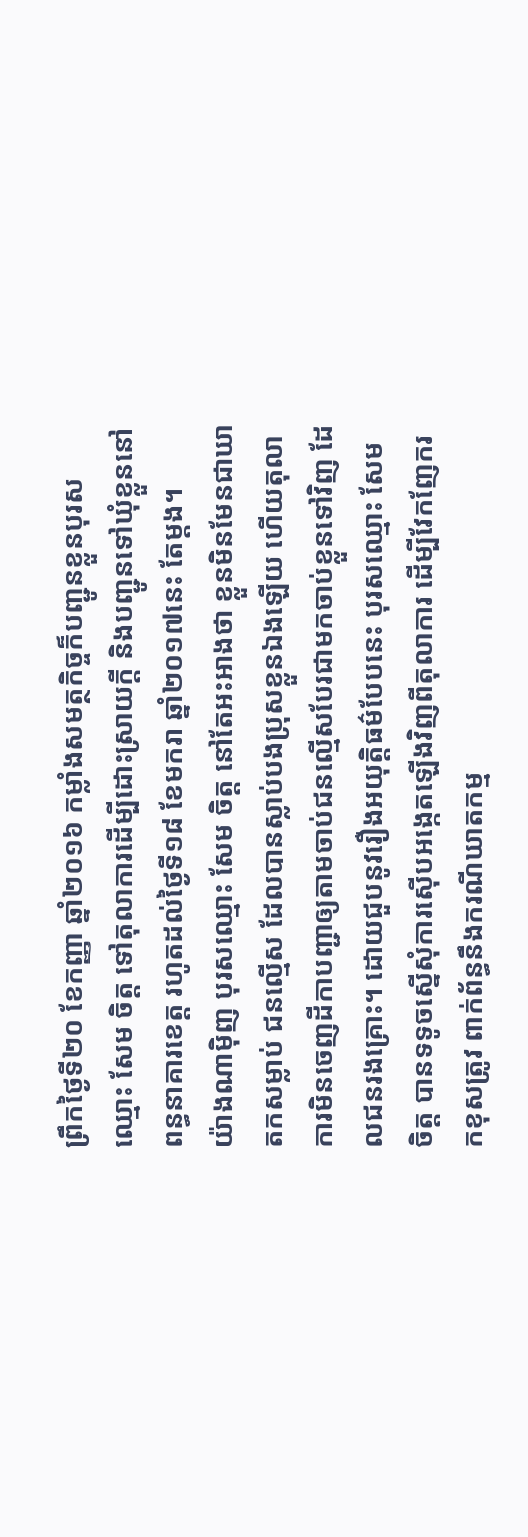ព្រឹកថ្ងៃទី២០ ខែកញ្ញា ឆ្នាំ២០១៦ កម្លាំងសមត្ថកិច្ចក៏បញ្ជូនខ្លួនបុរសឈ្មោះ សែម ចិត្ត ទៅតុលាការដើម្បីដោះស្រាយក្ដី និងបញ្ជូនទៅឃុំខ្លួននៅពន្ធនាគារខេត្ត រហូតដល់ថ្ងៃទី១៨ ខែមករា ឆ្នាំ២០១៧នេះ តែម្ដង។
យ៉ាងណាម៉ិញ បុរសឈ្មោះ សែម ចិត្ត នៅតែអះអាងថា ខ្លួនមិនមែនជាឃាតកសម្លាប់ ជនល្មើស ដែលបានស្លាប់បងប្រុសខ្លួនឯងឡើយ ហើយតុលាការមិនចេញដីកាបញ្ជាឲ្យតាមចាប់ជនល្មើសបែរជាមកចាប់ខ្លួនទៅវិញ ដែលជនរងគ្រោះ។ ដោយជួបនូវរឿងអយុត្តិធម៌បែបនេះ បុរសឈ្មោះ សែម ចិត្ត បានទទូចស្នើសុំការស៊ើបអង្កេតឡើងវិញពីតុលាការ ដើម្បីវែកញែករកខុសត្រូវ ពាក់ព័ន្ធនឹងករណីឃាតកម្ម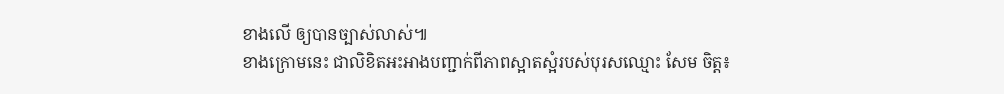ខាងលើ ឲ្យបានច្បាស់លាស់៕
ខាងក្រោមនេះ ជាលិខិតអះអាងបញ្ជាក់ពីភាពស្អាតស្អំរបស់បុរសឈ្មោះ សែម ចិត្ត៖